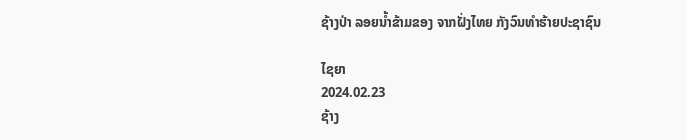ຊ້າງປ່າ ລອຍນ້ຳຂ້າມຂອງ ຈາກຝັ່ງໄທຍ ກັງວົນທຳຮ້າຍປະຊາຊົນ

ໄຊຍາ
2024.02.23
ຊ້າງ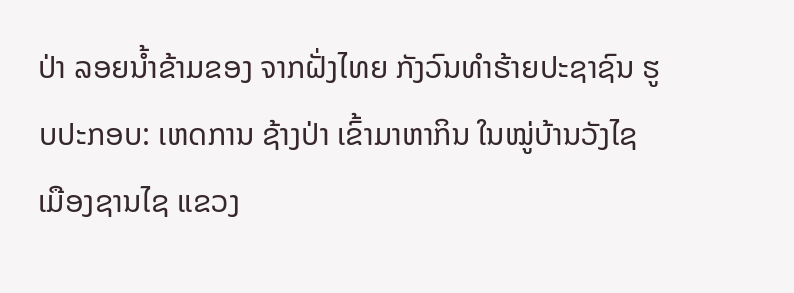ປ່າ ລອຍນ້ຳຂ້າມຂອງ ຈາກຝັ່ງໄທຍ ກັງວົນທຳຮ້າຍປະຊາຊົນ ຮູບປະກອບ: ເຫດການ ຊ້າງປ່າ ເຂົ້າມາຫາກິນ ໃນໝູ່ບ້ານວັງໄຊ ເມືອງຊານໄຊ ແຂວງ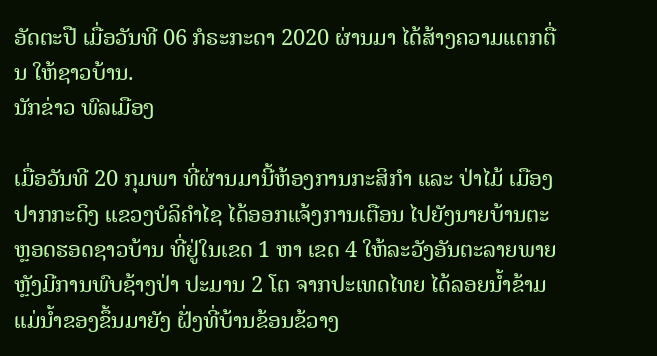ອັດຕະປື ເມື່ອວັນທີ 06 ກໍຣະກະດາ 2020 ຜ່ານມາ ໄດ້ສ້າງຄວາມແຕກຕື່ນ ໃຫ້ຊາວບ້ານ.
ນັກຂ່າວ ພົລເມືອງ

ເມື່ອວັນທີ 20 ກຸມພາ ທີ່ຜ່ານມານີ້ຫ້ອງການກະສິກຳ ແລະ ປ່າໄມ້ ເມືອງປາກກະດິງ ແຂວງບໍລິຄຳໄຊ ໄດ້ອອກແຈ້ງການເຕືອນ ໄປຍັງນາຍບ້ານຕະຫຼອດຮອດຊາວບ້ານ ທີ່ຢູ່ໃນເຂດ 1 ຫາ ເຂດ 4 ໃຫ້ລະວັງອັນຕະລາຍພາຍຫຼັງມີການພົບຊ້າງປ່າ ປະມານ 2 ໂຕ ຈາກປະເທດໄທຍ ໄດ້ລອຍນໍ້າຂ້າມແມ່ນໍ້າຂອງຂຶ້ນມາຍັງ ຝັ່ງທີ່ບ້ານຂ້ອນຂ້ວາງ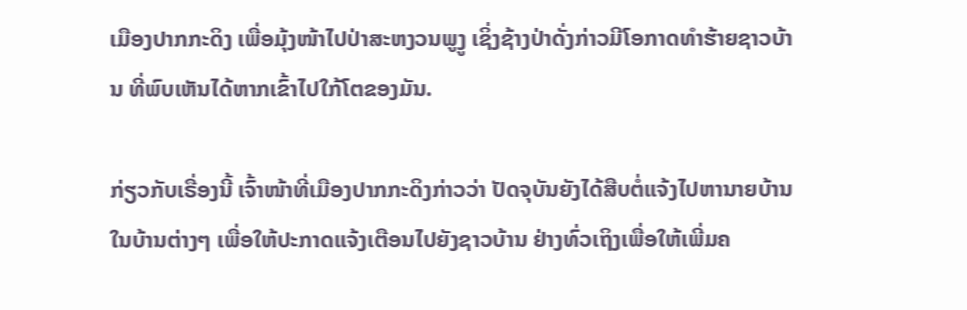ເມືອງປາກກະດິງ ເພື່ອມຸ້ງໜ້າໄປປ່າສະຫງວນພູງູ ເຊິ່ງຊ້າງປ່າດັ່ງກ່າວມີໂອກາດທຳຮ້າຍຊາວບ້ານ ທີ່ພົບເຫັນໄດ້ຫາກເຂົ້າໄປໃກ້ໂຕຂອງມັນ.

ກ່ຽວກັບເຣື່ອງນີ້ ເຈົ້າໜ້າທີ່ເມືອງປາກກະດິງກ່າວວ່າ ປັດຈຸບັນຍັງໄດ້ສືບຕໍ່ແຈ້ງໄປຫານາຍບ້ານ ໃນບ້ານຕ່າງໆ ເພື່ອໃຫ້ປະກາດແຈ້ງເຕືອນໄປຍັງຊາວບ້ານ ຢ່າງທົ່ວເຖິງເພື່ອໃຫ້ເພີ່ມຄ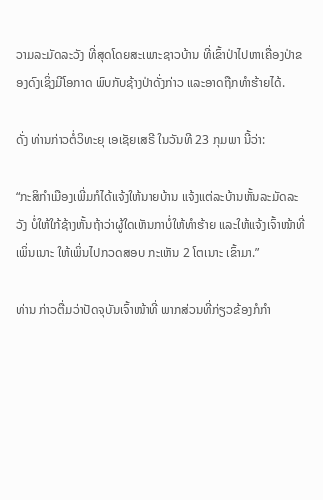ວາມລະມັດລະວັງ ທີ່ສຸດໂດຍສະເພາະຊາວບ້ານ ທີ່ເຂົ້າປ່າໄປຫາເຄື່ອງປ່າຂອງດົງເຊິ່ງມີໂອກາດ ພົບກັບຊ້າງປ່າດັ່ງກ່າວ ແລະອາດຖືກທຳຮ້າຍໄດ້.

ດັ່ງ ທ່ານກ່າວຕໍ່ວິທະຍຸ ເອເຊັຍເສຣີ ໃນວັນທີ 23 ກຸມພາ ນີ້ວ່າ:

“ກະສິກໍາເມືອງເພີ່ມກໍໄດ້ແຈ້ງໃຫ້ນາຍບ້ານ ແຈ້ງແຕ່ລະບ້ານຫັ້ນລະມັດລະວັງ ບໍ່ໃຫ້ໃກ້ຊ້າງຫັ້ນຖ້າວ່າຜູ້ໃດເຫັນກາບໍ່ໃຫ້ທຳຮ້າຍ ແລະໃຫ້ແຈ້ງເຈົ້າໜ້າທີ່ເພິ່ນເນາະ ໃຫ້ເພິ່ນໄປກວດສອບ ກະເຫັນ 2 ໂຕເນາະ ເຂົ້າມາ.”

ທ່ານ ກ່າວຕື່ມວ່າປັດຈຸບັນເຈົ້າໜ້າທີ່ ພາກສ່ວນທີ່ກ່ຽວຂ້ອງກໍກໍາ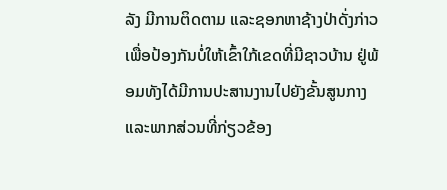ລັງ ມີການຕິດຕາມ ແລະຊອກຫາຊ້າງປ່າດັ່ງກ່າວ ເພື່ອປ້ອງກັນບໍ່ໃຫ້ເຂົ້າໃກ້ເຂດທີ່ມີຊາວບ້ານ ຢູ່ພ້ອມທັງໄດ້ມີການປະສານງານໄປຍັງຂັ້ນສູນກາງ ແລະພາກສ່ວນທີ່ກ່ຽວຂ້ອງ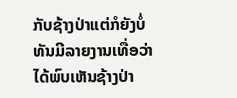ກັບຊ້າງປ່າແຕ່ກໍຍັງບໍ່ທັນມີລາຍງານເທື່ອວ່າ ໄດ້ພົບເຫັນຊ້າງປ່າ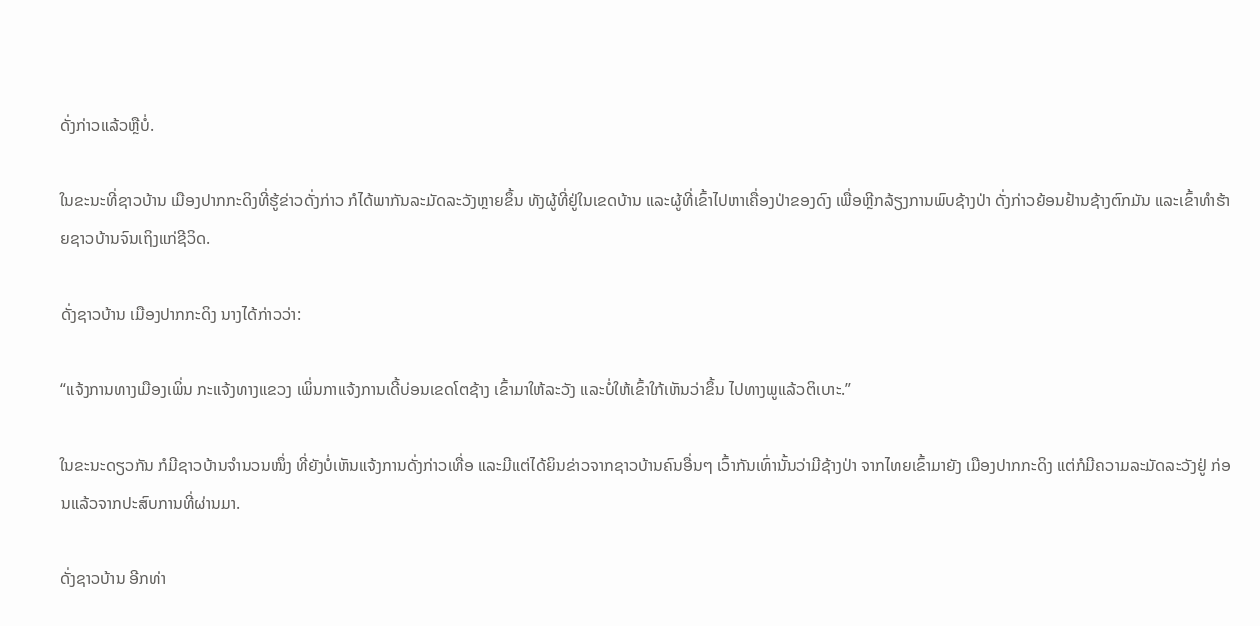ດັ່ງກ່າວແລ້ວຫຼືບໍ່.

ໃນຂະນະທີ່ຊາວບ້ານ ເມືອງປາກກະດິງທີ່ຮູ້ຂ່າວດັ່ງກ່າວ ກໍໄດ້ພາກັນລະມັດລະວັງຫຼາຍຂຶ້ນ ທັງຜູ້ທີ່ຢູ່ໃນເຂດບ້ານ ແລະຜູ້ທີ່ເຂົ້າໄປຫາເຄື່ອງປ່າຂອງດົງ ເພື່ອຫຼີກລ້ຽງການພົບຊ້າງປ່າ ດັ່ງກ່າວຍ້ອນຢ້ານຊ້າງຕົກມັນ ແລະເຂົ້າທຳຮ້າຍຊາວບ້ານຈົນເຖິງແກ່ຊີວິດ.

ດັ່ງຊາວບ້ານ ເມືອງປາກກະດິງ ນາງໄດ້ກ່າວວ່າ:

“ແຈ້ງການທາງເມືອງເພິ່ນ ກະແຈ້ງທາງແຂວງ ເພິ່ນກາແຈ້ງການເດີ້ບ່ອນເຂດໂຕຊ້າງ ເຂົ້າມາໃຫ້ລະວັງ ແລະບໍ່ໃຫ້ເຂົ້າໃກ້ເຫັນວ່າຂຶ້ນ ໄປທາງພູແລ້ວຕິເບາະ.”

ໃນຂະນະດຽວກັນ ກໍມີຊາວບ້ານຈໍານວນໜຶ່ງ ທີ່ຍັງບໍ່ເຫັນແຈ້ງການດັ່ງກ່າວເທື່ອ ແລະມີແຕ່ໄດ້ຍິນຂ່າວຈາກຊາວບ້ານຄົນອື່ນໆ ເວົ້າກັນເທົ່ານັ້ນວ່າມີຊ້າງປ່າ ຈາກໄທຍເຂົ້າມາຍັງ ເມືອງປາກກະດິງ ແຕ່ກໍມີຄວາມລະມັດລະວັງຢູ່ ກ່ອນແລ້ວຈາກປະສົບການທີ່ຜ່ານມາ.

ດັ່ງຊາວບ້ານ ອີກທ່າ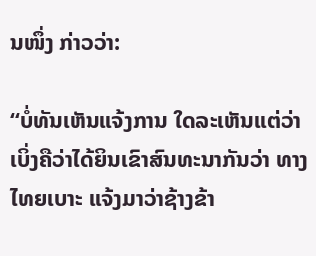ນໜຶ່ງ ກ່າວວ່າ:

“ບໍ່ທັນເຫັນແຈ້ງການ ໃດລະເຫັນແຕ່ວ່າເບິ່ງຄືວ່າໄດ້ຍິນເຂົາສົນທະນາກັນວ່າ ທາງໄທຍເບາະ ແຈ້ງມາວ່າຊ້າງຂ້າ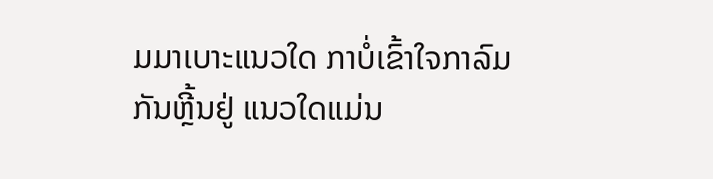ມມາເບາະແນວໃດ ກາບໍ່ເຂົ້າໃຈກາລົມກັນຫຼີ້ນຢູ່ ແນວໃດແມ່ນ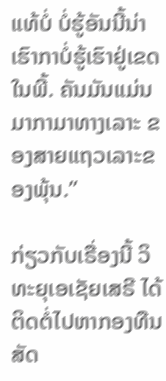ແທ້ບໍ່ ບໍ່ຮູ້ອັນນີ້ນ່າເຮົາກາບໍ່ຮູ້ເຮົາຢູ່ເຂດໃນພີ້. ຄັນມັນແມ່ນມາກາມາທາງເລາະ ຂອງສາຍແຖວເລາະຂອງພຸ້ນ.”

ກ່ຽວກັບເຣື່ອງນີ້ ວິທະຍຸເອເຊັຍເສຣີ ໄດ້ຕິດຕໍ່ໄປຫາກອງທືນສັດ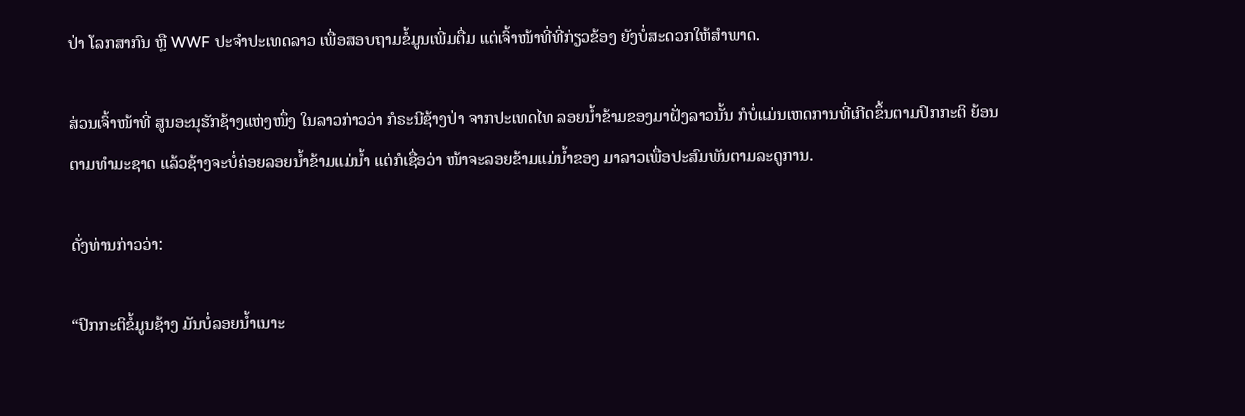ປ່າ ໂລກສາກົນ ຫຼື WWF ປະຈຳປະເທດລາວ ເພື່ອສອບຖາມຂໍ້ມູນເພີ່ມຕື່ມ ແຕ່ເຈົ້າໜ້າທີ່ທີ່ກ່ຽວຂ້ອງ ຍັງບໍ່ສະດວກໃຫ້ສຳພາດ.

ສ່ວນເຈົ້າໜ້າທີ່ ສູນອະນຸຮັກຊ້າງແຫ່ງໜຶ່ງ ໃນລາວກ່າວວ່າ ກໍຣະນີຊ້າງປ່າ ຈາກປະເທດໄທ ລອຍນໍ້າຂ້າມຂອງມາຝັ່ງລາວນັ້ນ ກໍບໍ່ແມ່ນເຫດການທີ່ເກີດຂຶ້ນຕາມປົກກະຕິ ຍ້ອນຕາມທຳມະຊາດ ແລ້ວຊ້າງຈະບໍ່ຄ່ອຍລອຍນໍ້າຂ້າມແມ່ນໍ້າ ແຕ່ກໍເຊື່ອວ່າ ໜ້າຈະລອຍຂ້າມແມ່ນໍ້າຂອງ ມາລາວເພື່ອປະສົມພັນຕາມລະດູການ.

ດັ່ງທ່ານກ່າວວ່າ:

“ປົກກະຕິຂໍ້ມູນຊ້າງ ມັນບໍ່ລອຍນໍ້າເນາະ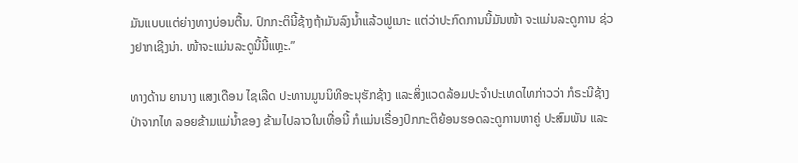ມັນແບບແຕ່ຍ່າງທາງບ່ອນຕື້ນ. ປົກກະຕິນີ້ຊ້າງຖ້າມັນລົງນໍ້າແລ້ວຟູເນາະ ແຕ່ວ່າປະກົດການນີ້ມັນໜ້າ ຈະແມ່ນລະດູການ ຊ່ວງຢາກເຊີງນ່າ. ໜ້າຈະແມ່ນລະດູນີ້ນີ້ແຫຼະ.”

ທາງດ້ານ ຍານາງ ແສງເດືອນ ໄຊເລີດ ປະທານມູນນິທີອະນຸຮັກຊ້າງ ແລະສິ່ງແວດລ້ອມປະຈຳປະເທດໄທກ່າວວ່າ ກໍຣະນີຊ້າງປ່າຈາກໄທ ລອຍຂ້າມແມ່ນໍ້າຂອງ ຂ້າມໄປລາວໃນເທື່ອນີ້ ກໍແມ່ນເຣື່ອງປົກກະຕິຍ້ອນຮອດລະດູການຫາຄູ່ ປະສົມພັນ ແລະ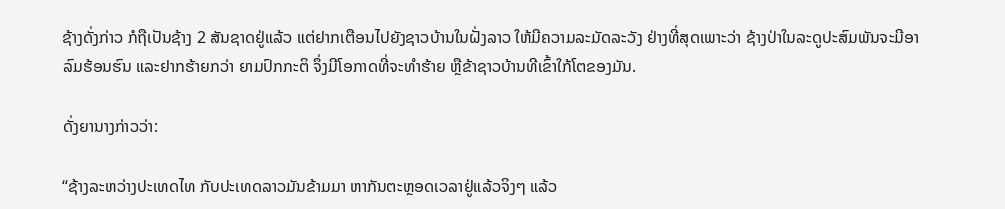ຊ້າງດັ່ງກ່າວ ກໍຖືເປັນຊ້າງ 2 ສັນຊາດຢູ່ແລ້ວ ແຕ່ຢາກເຕືອນໄປຍັງຊາວບ້ານໃນຝັ່ງລາວ ໃຫ້ມີຄວາມລະມັດລະວັງ ຢ່າງທີ່ສຸດເພາະວ່າ ຊ້າງປ່າໃນລະດູປະສົມພັນຈະມີອາລົມຮ້ອນຮົນ ແລະຢາກຮ້າຍກວ່າ ຍາມປົກກະຕິ ຈຶ່ງມີໂອກາດທີ່ຈະທຳຮ້າຍ ຫຼືຂ້າຊາວບ້ານທີເຂົ້າໃກ້ໂຕຂອງມັນ.

ດັ່ງຍານາງກ່າວວ່າ:

“ຊ້າງລະຫວ່າງປະເທດໄທ ກັບປະເທດລາວມັນຂ້າມມາ ຫາກັນຕະຫຼອດເວລາຢູ່ແລ້ວຈິງໆ ແລ້ວ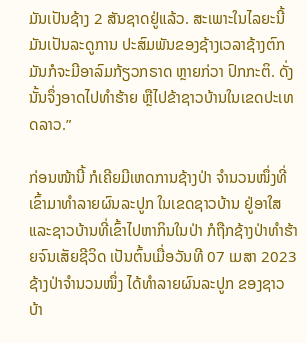ມັນເປັນຊ້າງ 2 ສັນຊາດຢູ່ແລ້ວ. ສະເພາະໃນໄລຍະນີ້ມັນເປັນລະດູການ ປະສົມພັນຂອງຊ້າງເວລາຊ້າງຕົກມັນກໍຈະມີອາລົມກ້ຽວກຣາດ ຫຼາຍກ່ວາ ປົກກະຕິ. ດັ່ງນັ້ນຈຶ່ງອາດໄປທຳຮ້າຍ ຫຼືໄປຂ້າຊາວບ້ານໃນເຂດປະເທດລາວ.”

ກ່ອນໜ້ານີ້ ກໍເຄີຍມີເຫດການຊ້າງປ່າ ຈໍານວນໜຶ່ງທີ່ເຂົ້າມາທໍາລາຍຜົນລະປູກ ໃນເຂດຊາວບ້ານ ຢູ່ອາໃສ ແລະຊາວບ້ານທີ່ເຂົ້າໄປຫາກິນໃນປ່າ ກໍຖືກຊ້າງປ່າທຳຮ້າຍຈົນເສັຍຊີວິດ ເປັນຕົ້ນເມື່ອວັນທີ 07 ເມສາ 2023 ຊ້າງປ່າຈຳນວນໜຶ່ງ ໄດ້ທຳລາຍຜົນລະປູກ ຂອງຊາວ ບ້າ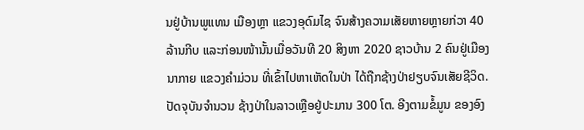ນຢູ່ບ້ານພູແທນ ເມືອງຫຼາ ແຂວງອຸດົມໄຊ ຈົນສ້າງຄວາມເສັຍຫາຍຫຼາຍກ່ວາ 40 ລ້ານກີບ ແລະກ່ອນໜ້ານັ້ນເມື່ອວັນທີ 20 ສິງຫາ 2020 ຊາວບ້ານ 2 ຄົນຢູ່ເມືອງນາກາຍ ແຂວງຄຳມ່ວນ ທີ່ເຂົ້າໄປຫາເຫັດໃນປ່າ ໄດ້ຖືກຊ້າງປ່າຢຽບຈົນເສັຍຊີວິດ. ປັດຈຸບັນຈຳນວນ ຊ້າງປ່າໃນລາວເຫຼືອຢູ່ປະມານ 300 ໂຕ. ອີງຕາມຂໍ້ມູນ ຂອງອົງ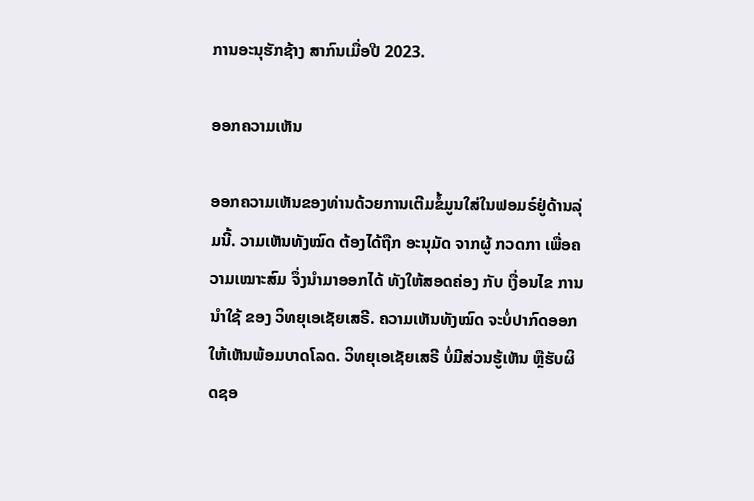ການອະນຸຮັກຊ້າງ ສາກົນເມື່ອປີ 2023.

ອອກຄວາມເຫັນ

ອອກຄວາມເຫັນຂອງທ່ານດ້ວຍການເຕີມຂໍ້ມູນໃສ່ໃນຟອມຣ໌ຢູ່ດ້ານລຸ່ມນີ້. ວາມເຫັນທັງໝົດ ຕ້ອງໄດ້ຖືກ ອະນຸມັດ ຈາກຜູ້ ກວດກາ ເພື່ອຄວາມເໝາະສົມ ຈຶ່ງນໍາມາອອກໄດ້ ທັງໃຫ້ສອດຄ່ອງ ກັບ ເງື່ອນໄຂ ການນຳໃຊ້ ຂອງ ວິທຍຸເອເຊັຍເສຣີ. ຄວາມເຫັນທັງໝົດ ຈະບໍ່ປາກົດອອກ ໃຫ້ເຫັນພ້ອມບາດໂລດ. ວິທຍຸເອເຊັຍເສຣີ ບໍ່ມີສ່ວນຮູ້ເຫັນ ຫຼືຮັບຜິດຊອ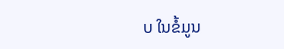ບ ໃນຂໍ້ມູນ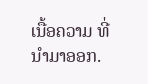ເນື້ອຄວາມ ທີ່ນໍາມາອອກ.